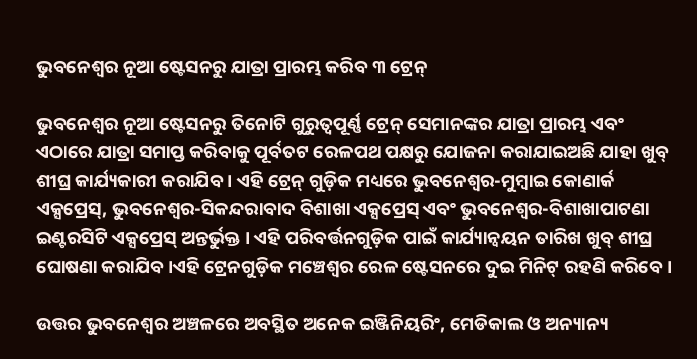ଭୁବନେଶ୍ୱର ନୂଆ ଷ୍ଟେସନରୁ ଯାତ୍ରା ପ୍ରାରମ୍ଭ କରିବ ୩ ଟ୍ରେନ୍

ଭୁବନେଶ୍ୱର ନୂଆ ଷ୍ଟେସନରୁ ତିନୋଟି ଗୁରୁତ୍ୱପୂର୍ଣ୍ଣ ଟ୍ରେନ୍ ସେମାନଙ୍କର ଯାତ୍ରା ପ୍ରାରମ୍ଭ ଏବଂ ଏଠାରେ ଯାତ୍ରା ସମାପ୍ତ କରିବାକୁ ପୂର୍ବତଟ ରେଳପଥ ପକ୍ଷରୁ ଯୋଜନା କରାଯାଇଅଛି ଯାହା ଖୁବ୍ ଶୀଘ୍ର କାର୍ଯ୍ୟକାରୀ କରାଯିବ । ଏହି ଟ୍ରେନ୍ ଗୁଡ଼ିକ ମଧ୍ୟରେ ଭୁବନେଶ୍ୱର-ମୁମ୍ବାଇ କୋଣାର୍କ ଏକ୍ସପ୍ରେସ୍, ଭୁବନେଶ୍ୱର-ସିକନ୍ଦରାବାଦ ବିଶାଖା ଏକ୍ସପ୍ରେସ୍ ଏବଂ ଭୁବନେଶ୍ୱର-ବିଶାଖାପାଟଣା ଇଣ୍ଟରସିଟି ଏକ୍ସପ୍ରେସ୍ ଅନ୍ତର୍ଭୁକ୍ତ । ଏହି ପରିବର୍ତ୍ତନଗୁଡ଼ିକ ପାଇଁ କାର୍ଯ୍ୟାନ୍ୱୟନ ତାରିଖ ଖୁବ୍ ଶୀଘ୍ର ଘୋଷଣା କରାଯିବ ।ଏହି ଟ୍ରେନଗୁଡ଼ିକ ମଞ୍ଚେଶ୍ୱର ରେଳ ଷ୍ଟେସନରେ ଦୁଇ ମିନିଟ୍ ରହଣି କରିବେ ।

ଉତ୍ତର ଭୁବନେଶ୍ୱର ଅଞ୍ଚଳରେ ଅବସ୍ଥିତ ଅନେକ ଇଞ୍ଜିନିୟରିଂ, ମେଡିକାଲ ଓ ଅନ୍ୟାନ୍ୟ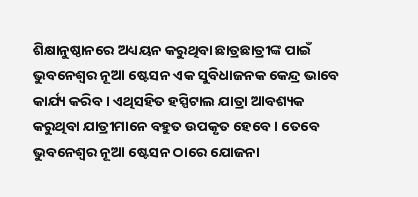ଶିକ୍ଷାନୁଷ୍ଠାନରେ ଅଧ୍ୟୟନ କରୁଥିବା ଛାତ୍ରଛାତ୍ରୀଙ୍କ ପାଇଁ ଭୁବନେଶ୍ୱର ନୂଆ ଷ୍ଟେସନ ଏକ ସୁବିଧାଜନକ କେନ୍ଦ୍ର ଭାବେ କାର୍ଯ୍ୟ କରିବ । ଏଥିସହିତ ହସ୍ପିଟାଲ ଯାତ୍ରା ଆବଶ୍ୟକ କରୁଥିବା ଯାତ୍ରୀମାନେ ବହୁତ ଉପକୃତ ହେବେ । ତେବେ ଭୁବନେଶ୍ୱର ନୂଆ ଷ୍ଟେସନ ଠାରେ ଯୋଜନା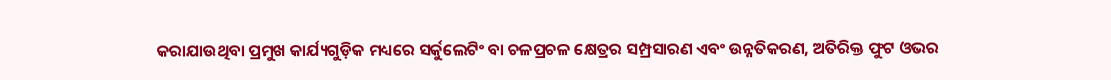କରାଯାଉଥିବା ପ୍ରମୁଖ କାର୍ଯ୍ୟଗୁଡ଼ିକ ମଧ୍ୟରେ ସର୍କୁଲେଟିଂ ବା ଚଳପ୍ରଚଳ କ୍ଷେତ୍ରର ସମ୍ପ୍ରସାରଣ ଏବଂ ଉନ୍ନତିକରଣ, ଅତିରିକ୍ତ ଫୁଟ ଓଭର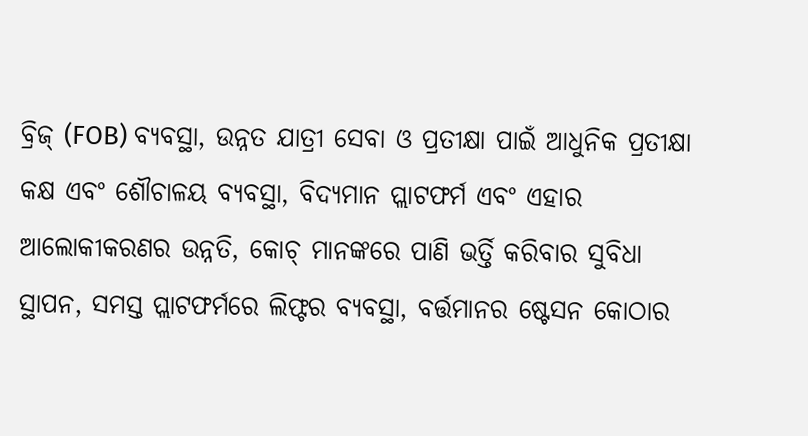ବ୍ରିଜ୍ (FOB) ବ୍ୟବସ୍ଥା, ଉନ୍ନତ ଯାତ୍ରୀ ସେବା ଓ ପ୍ରତୀକ୍ଷା ପାଇଁ ଆଧୁନିକ ପ୍ରତୀକ୍ଷା କକ୍ଷ ଏବଂ ଶୌଚାଳୟ ବ୍ୟବସ୍ଥା, ବିଦ୍ୟମାନ ପ୍ଲାଟଫର୍ମ ଏବଂ ଏହାର ଆଲୋକୀକରଣର ଉନ୍ନତି, କୋଚ୍ ମାନଙ୍କରେ ପାଣି ଭର୍ତ୍ତି କରିବାର ସୁବିଧା ସ୍ଥାପନ, ସମସ୍ତ ପ୍ଲାଟଫର୍ମରେ ଲିଫ୍ଟର ବ୍ୟବସ୍ଥା, ବର୍ତ୍ତମାନର ଷ୍ଟେସନ କୋଠାର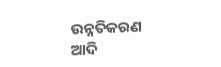ଉନ୍ନତିକରଣ ଆଦି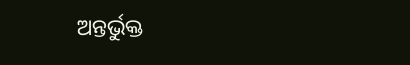ଅନ୍ତର୍ଭୁକ୍ତ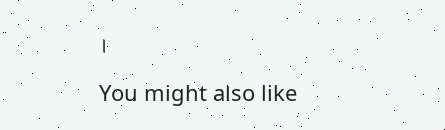।

You might also like